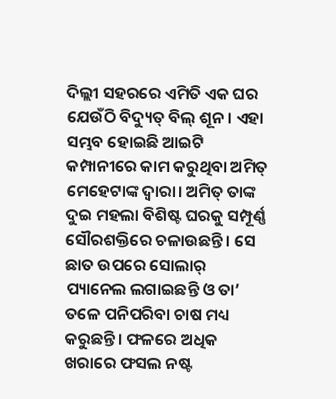ଦିଲ୍ଲୀ ସହରରେ ଏମିତି ଏକ ଘର ଯେଉଁଠି ବିଦ୍ୟୁତ୍ ବିଲ୍ ଶୂନ। ଏହା ସମ୍ଭବ ହୋଇଛି ଆଇଟି କମ୍ପାନୀରେ କାମ କରୁଥିବା ଅମିତ୍ ମେହେଟାଙ୍କ ଦ୍ୱାରା। ଅମିତ୍ ତାଙ୍କ ଦୁଇ ମହଲା ବିଶିଷ୍ଟ ଘରକୁ ସମ୍ପୂର୍ଣ୍ଣ ସୌରଶକ୍ତିରେ ଚଳାଉଛନ୍ତି । ସେ ଛାତ ଉପରେ ସୋଲାର୍ ପ୍ୟାନେଲ ଲଗାଇଛନ୍ତି ଓ ତା’ ତଳେ ପନିପରିବା ଚାଷ ମଧ୍ୟ କରୁଛନ୍ତି। ଫଳରେ ଅଧିକ ଖରାରେ ଫସଲ ନଷ୍ଟ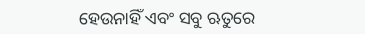ହେଉନାହିଁ ଏବଂ ସବୁ ଋତୁରେ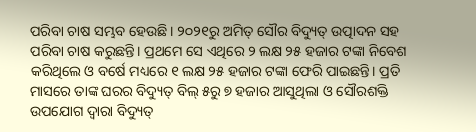ପରିବା ଚାଷ ସମ୍ଭବ ହେଉଛି। ୨୦୨୧ରୁ ଅମିତ୍ ସୌର ବିଦ୍ୟୁତ୍ ଉତ୍ପାଦନ ସହ ପରିବା ଚାଷ କରୁଛନ୍ତି। ପ୍ରଥମେ ସେ ଏଥିରେ ୨ ଲକ୍ଷ ୨୫ ହଜାର ଟଙ୍କା ନିବେଶ କରିଥିଲେ ଓ ବର୍ଷେ ମଧ୍ୟରେ ୧ ଲକ୍ଷ ୨୫ ହଜାର ଟଙ୍କା ଫେରି ପାଇଛନ୍ତି। ପ୍ରତି ମାସରେ ତାଙ୍କ ଘରର ବିଦ୍ୟୁତ୍ ବିଲ୍ ୫ରୁ ୭ ହଜାର ଆସୁଥିଲା ଓ ସୌରଶକ୍ତି ଉପଯୋଗ ଦ୍ୱାରା ବିଦ୍ୟୁତ୍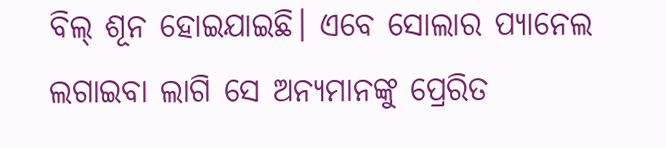ବିଲ୍ ଶୂନ ହୋଇଯାଇଛି। ଏବେ ସୋଲାର ପ୍ୟାନେଲ ଲଗାଇବା ଲାଗି ସେ ଅନ୍ୟମାନଙ୍କୁ ପ୍ରେରିତ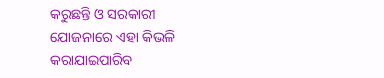କରୁଛନ୍ତି ଓ ସରକାରୀ ଯୋଜନାରେ ଏହା କିଭଳି କରାଯାଇପାରିବ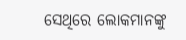ସେଥିରେ ଲୋକମାନଙ୍କୁ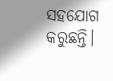ସହଯୋଗ କରୁଛନ୍ତି।